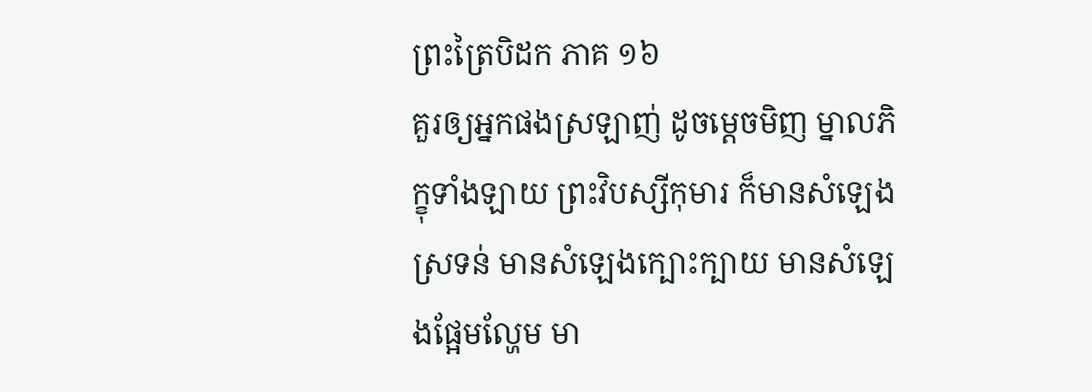ព្រះត្រៃបិដក ភាគ ១៦
គួរឲ្យអ្នកផងស្រឡាញ់ ដូចម្តេចមិញ ម្នាលភិក្ខុទាំងឡាយ ព្រះវិបស្សីកុមារ ក៏មានសំឡេងស្រទន់ មានសំឡេងក្បោះក្បាយ មានសំឡេងផ្អែមល្ហែម មា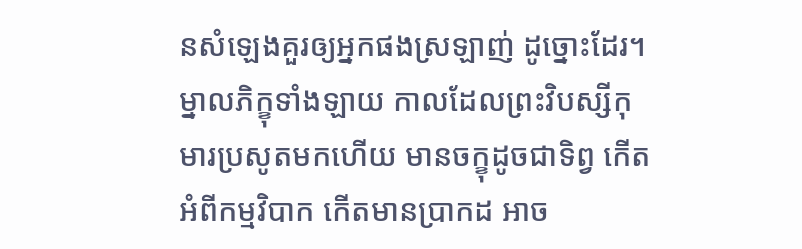នសំឡេងគួរឲ្យអ្នកផងស្រឡាញ់ ដូច្នោះដែរ។ ម្នាលភិក្ខុទាំងឡាយ កាលដែលព្រះវិបស្សីកុមារប្រសូតមកហើយ មានចក្ខុដូចជាទិព្វ កើតអំពីកម្មវិបាក កើតមានប្រាកដ អាច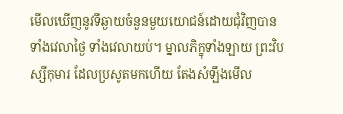មើលឃើញនូវទីឆ្ងាយចំនួនមួយយោជន៍ដោយជុំវិញបាន ទាំងវេលាថ្ងៃ ទាំងវេលាយប់។ ម្នាលភិក្ខុទាំងឡាយ ព្រះវិបស្សីកុមារ ដែលប្រសូតមកហើយ តែងសំឡឹងមើល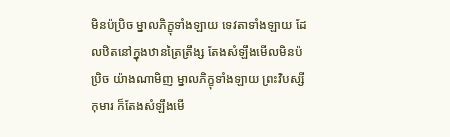មិនប៉ប្រិច ម្នាលភិក្ខុទាំងឡាយ ទេវតាទាំងឡាយ ដែលឋិតនៅក្នុងឋានត្រៃត្រឹង្ស តែងសំឡឹងមើលមិនប៉ប្រិច យ៉ាងណាមិញ ម្នាលភិក្ខុទាំងឡាយ ព្រះវិបស្សីកុមារ ក៏តែងសំឡឹងមើ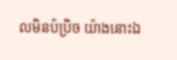លមិនប៉ប្រិច យ៉ាងនោះឯ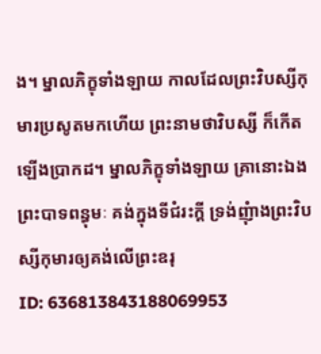ង។ ម្នាលភិក្ខុទាំងឡាយ កាលដែលព្រះវិបស្សីកុមារប្រសូតមកហើយ ព្រះនាមថាវិបស្សី ក៏កើតឡើងប្រាកដ។ ម្នាលភិក្ខុទាំងឡាយ គ្រានោះឯង ព្រះបាទពន្ធុមៈ គង់ក្នុងទីជំរះក្តី ទ្រង់ញុំាងព្រះវិបស្សីកុមារឲ្យគង់លើព្រះឧរុ
ID: 636813843188069953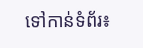ទៅកាន់ទំព័រ៖